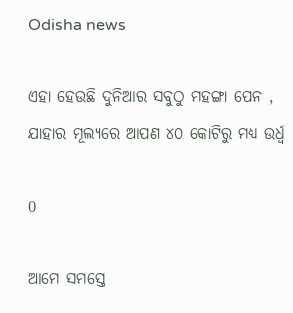Odisha news

ଏହା ହେଉଛି ଦୁନିଆର ସବୁଠୁ ମହଙ୍ଗା ପେନ , ଯାହାର ମୂଲ୍ୟରେ ଆପଣ ୪୦ କୋଟିରୁ ମଧ୍ୟ ଉର୍ଧ୍ଵ

0

ଆମେ ସମସ୍ତେ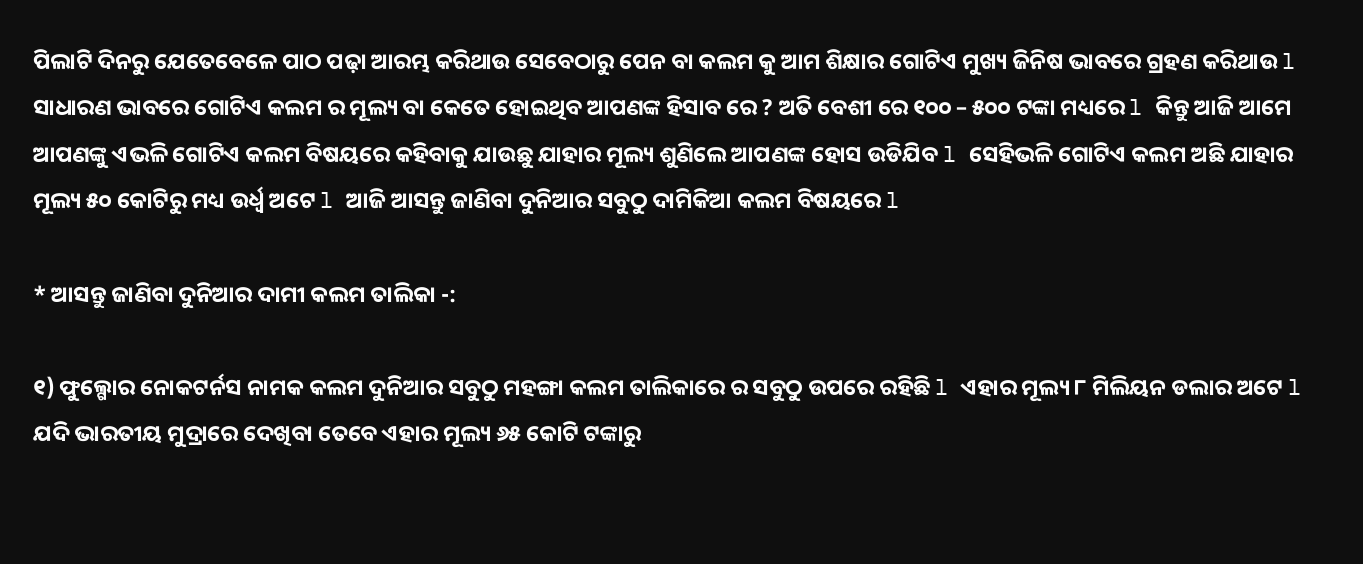ପିଲାଟି ଦିନରୁ ଯେତେବେଳେ ପାଠ ପଢ଼ା ଆରମ୍ଭ କରିଥାଉ ସେବେଠାରୁ ପେନ ବା କଲମ କୁ ଆମ ଶିକ୍ଷାର ଗୋଟିଏ ମୁଖ୍ୟ ଜିନିଷ ଭାବରେ ଗ୍ରହଣ କରିଥାଉ l ସାଧାରଣ ଭାବରେ ଗୋଟିଏ କଲମ ର ମୂଲ୍ୟ ବା କେତେ ହୋଇଥିବ ଆପଣଙ୍କ ହିସାବ ରେ ? ଅତି ବେଶୀ ରେ ୧୦୦ – ୫୦୦ ଟଙ୍କା ମଧ୍ୟରେ l କିନ୍ତୁ ଆଜି ଆମେ ଆପଣଙ୍କୁ ଏଭଳି ଗୋଟିଏ କଲମ ବିଷୟରେ କହିବାକୁ ଯାଉଛୁ ଯାହାର ମୂଲ୍ୟ ଶୁଣିଲେ ଆପଣଙ୍କ ହୋସ ଉଡିଯିବ l ସେହିଭଳି ଗୋଟିଏ କଲମ ଅଛି ଯାହାର ମୂଲ୍ୟ ୫୦ କୋଟିରୁ ମଧ୍ୟ ଉର୍ଧ୍ଵ ଅଟେ l ଆଜି ଆସନ୍ତୁ ଜାଣିବା ଦୁନିଆର ସବୁଠୁ ଦାମିକିଆ କଲମ ବିଷୟରେ l

* ଆସନ୍ତୁ ଜାଣିବା ଦୁନିଆର ଦାମୀ କଲମ ତାଲିକା -:

୧) ଫୁଲ୍ଗୋର ନୋକଟର୍ନସ ନାମକ କଲମ ଦୁନିଆର ସବୁଠୁ ମହଙ୍ଗା କଲମ ତାଲିକାରେ ର ସବୁଠୁ ଉପରେ ରହିଛି l ଏହାର ମୂଲ୍ୟ ୮ ମିଲିୟନ ଡଲାର ଅଟେ l ଯଦି ଭାରତୀୟ ମୁଦ୍ରାରେ ଦେଖିବା ତେବେ ଏହାର ମୂଲ୍ୟ ୬୫ କୋଟି ଟଙ୍କାରୁ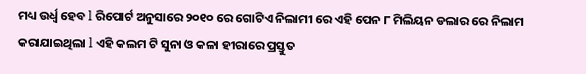ମଧ୍ୟ ଉର୍ଧ୍ଵ ହେବ l ରିପୋର୍ଟ ଅନୁସାରେ ୨୦୧୦ ରେ ଗୋଟିଏ ନିଲାମୀ ରେ ଏହି ପେନ ୮ ମିଲିୟନ ଡଲାର ରେ ନିଲାମ କରାଯାଇଥିଲା l ଏହି କଲମ ଟି ସୁନା ଓ କଳା ହୀରାରେ ପ୍ରସ୍ତୁତ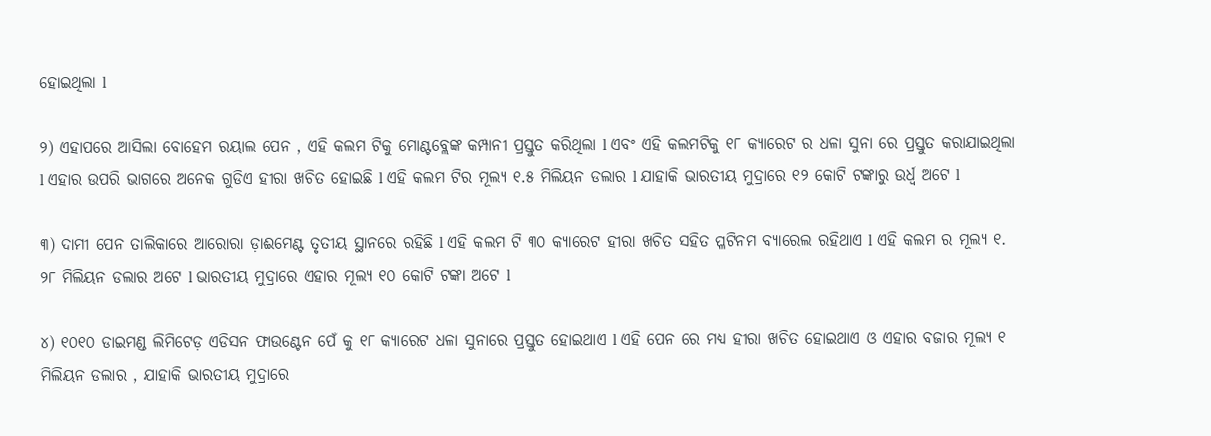ହୋଇଥିଲା l

୨) ଏହାପରେ ଆସିଲା ବୋହେମ ରୟାଲ ପେନ , ଏହି କଲମ ଟିକୁ ମୋଣ୍ଟବ୍ଲେଙ୍କ କମ୍ପାନୀ ପ୍ରସ୍ତୁତ କରିଥିଲା l ଏବଂ ଏହି କଲମଟିକୁ ୧୮ କ୍ୟାରେଟ ର ଧଳା ସୁନା ରେ ପ୍ରସ୍ତୁତ କରାଯାଇଥିଲା l ଏହାର ଉପରି ଭାଗରେ ଅନେକ ଗୁଡିଏ ହୀରା ଖଚିତ ହୋଇଛି l ଏହି କଲମ ଟିର ମୂଲ୍ୟ ୧.୫ ମିଲିୟନ ଡଲାର l ଯାହାକି ଭାରତୀୟ ମୁଦ୍ରାରେ ୧୨ କୋଟି ଟଙ୍କାରୁ ଉର୍ଧ୍ଵ ଅଟେ l

୩) ଦାମୀ ପେନ ତାଲିକାରେ ଆରୋରା ଡ଼ାଈମେଣ୍ଟ ତୃତୀୟ ସ୍ଥାନରେ ରହିଛି l ଏହି କଲମ ଟି ୩୦ କ୍ୟାରେଟ ହୀରା ଖଚିତ ସହିତ ପ୍ଳଟିନମ ବ୍ୟାରେଲ ରହିଥାଏ l ଏହି କଲମ ର ମୂଲ୍ୟ ୧. ୨୮ ମିଲିୟନ ଡଲାର ଅଟେ l ଭାରତୀୟ ମୁଦ୍ରାରେ ଏହାର ମୂଲ୍ୟ ୧୦ କୋଟି ଟଙ୍କା ଅଟେ l

୪) ୧୦୧୦ ଡାଇମଣ୍ଡ ଲିମିଟେଡ଼ ଏଡିସନ ଫାଉଣ୍ଟେନ ପେଁ କୁ ୧୮ କ୍ୟାରେଟ ଧଳା ସୁନାରେ ପ୍ରସ୍ତୁତ ହୋଇଥାଏ l ଏହି ପେନ ରେ ମଧ୍ୟ ହୀରା ଖଚିତ ହୋଇଥାଏ ଓ ଏହାର ବଜାର ମୂଲ୍ୟ ୧ ମିଲିୟନ ଡଲାର , ଯାହାକି ଭାରତୀୟ ମୁଦ୍ରାରେ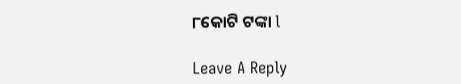୮କୋଟି ଟଙ୍କା l

Leave A Reply